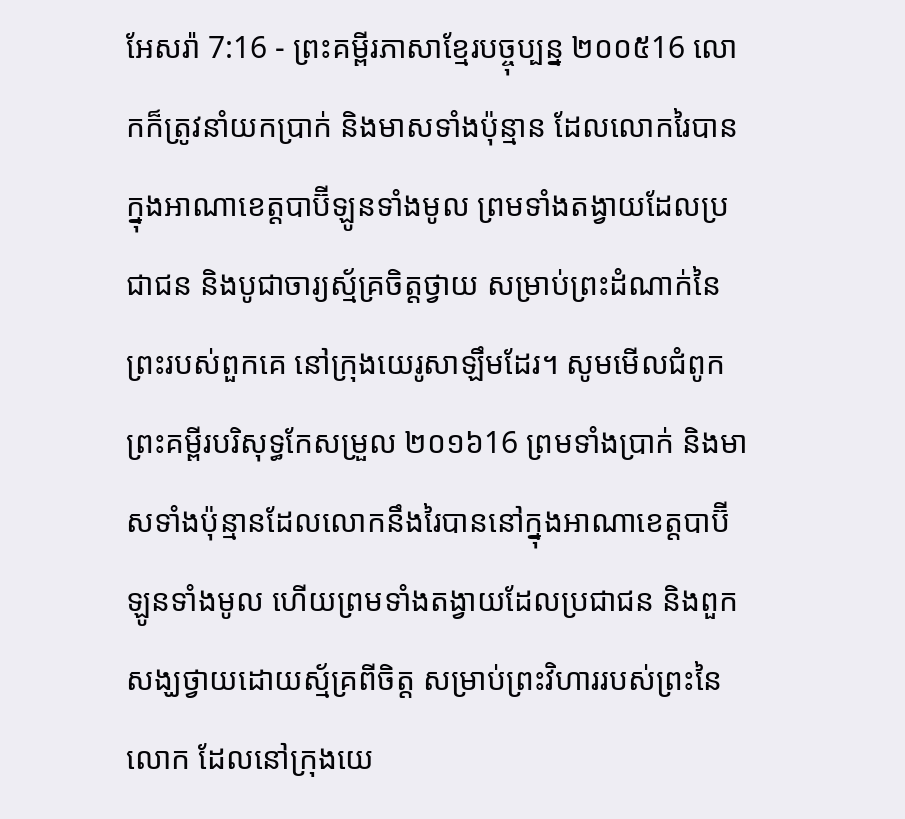អែសរ៉ា 7:16 - ព្រះគម្ពីរភាសាខ្មែរបច្ចុប្បន្ន ២០០៥16 លោកក៏ត្រូវនាំយកប្រាក់ និងមាសទាំងប៉ុន្មាន ដែលលោករៃបានក្នុងអាណាខេត្តបាប៊ីឡូនទាំងមូល ព្រមទាំងតង្វាយដែលប្រជាជន និងបូជាចារ្យស្ម័គ្រចិត្តថ្វាយ សម្រាប់ព្រះដំណាក់នៃព្រះរបស់ពួកគេ នៅក្រុងយេរូសាឡឹមដែរ។ សូមមើលជំពូកព្រះគម្ពីរបរិសុទ្ធកែសម្រួល ២០១៦16 ព្រមទាំងប្រាក់ និងមាសទាំងប៉ុន្មានដែលលោកនឹងរៃបាននៅក្នុងអាណាខេត្តបាប៊ីឡូនទាំងមូល ហើយព្រមទាំងតង្វាយដែលប្រជាជន និងពួកសង្ឃថ្វាយដោយស្ម័គ្រពីចិត្ត សម្រាប់ព្រះវិហាររបស់ព្រះនៃលោក ដែលនៅក្រុងយេ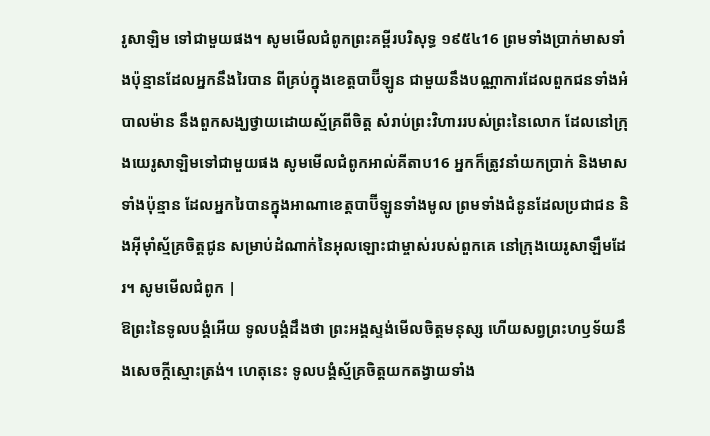រូសាឡិម ទៅជាមួយផង។ សូមមើលជំពូកព្រះគម្ពីរបរិសុទ្ធ ១៩៥៤16 ព្រមទាំងប្រាក់មាសទាំងប៉ុន្មានដែលអ្នកនឹងរៃបាន ពីគ្រប់ក្នុងខេត្តបាប៊ីឡូន ជាមួយនឹងបណ្ណាការដែលពួកជនទាំងអំបាលម៉ាន នឹងពួកសង្ឃថ្វាយដោយស្ម័គ្រពីចិត្ត សំរាប់ព្រះវិហាររបស់ព្រះនៃលោក ដែលនៅក្រុងយេរូសាឡិមទៅជាមួយផង សូមមើលជំពូកអាល់គីតាប16 អ្នកក៏ត្រូវនាំយកប្រាក់ និងមាសទាំងប៉ុន្មាន ដែលអ្នករៃបានក្នុងអាណាខេត្តបាប៊ីឡូនទាំងមូល ព្រមទាំងជំនូនដែលប្រជាជន និងអ៊ីមុាំស្ម័គ្រចិត្តជូន សម្រាប់ដំណាក់នៃអុលឡោះជាម្ចាស់របស់ពួកគេ នៅក្រុងយេរូសាឡឹមដែរ។ សូមមើលជំពូក |
ឱព្រះនៃទូលបង្គំអើយ ទូលបង្គំដឹងថា ព្រះអង្គស្ទង់មើលចិត្តមនុស្ស ហើយសព្វព្រះហឫទ័យនឹងសេចក្ដីស្មោះត្រង់។ ហេតុនេះ ទូលបង្គំស្ម័គ្រចិត្តយកតង្វាយទាំង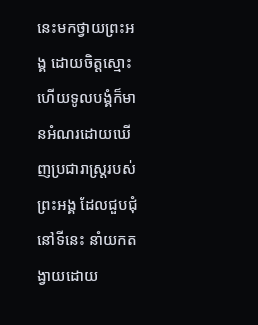នេះមកថ្វាយព្រះអង្គ ដោយចិត្តស្មោះ ហើយទូលបង្គំក៏មានអំណរដោយឃើញប្រជារាស្ត្ររបស់ព្រះអង្គ ដែលជួបជុំនៅទីនេះ នាំយកតង្វាយដោយ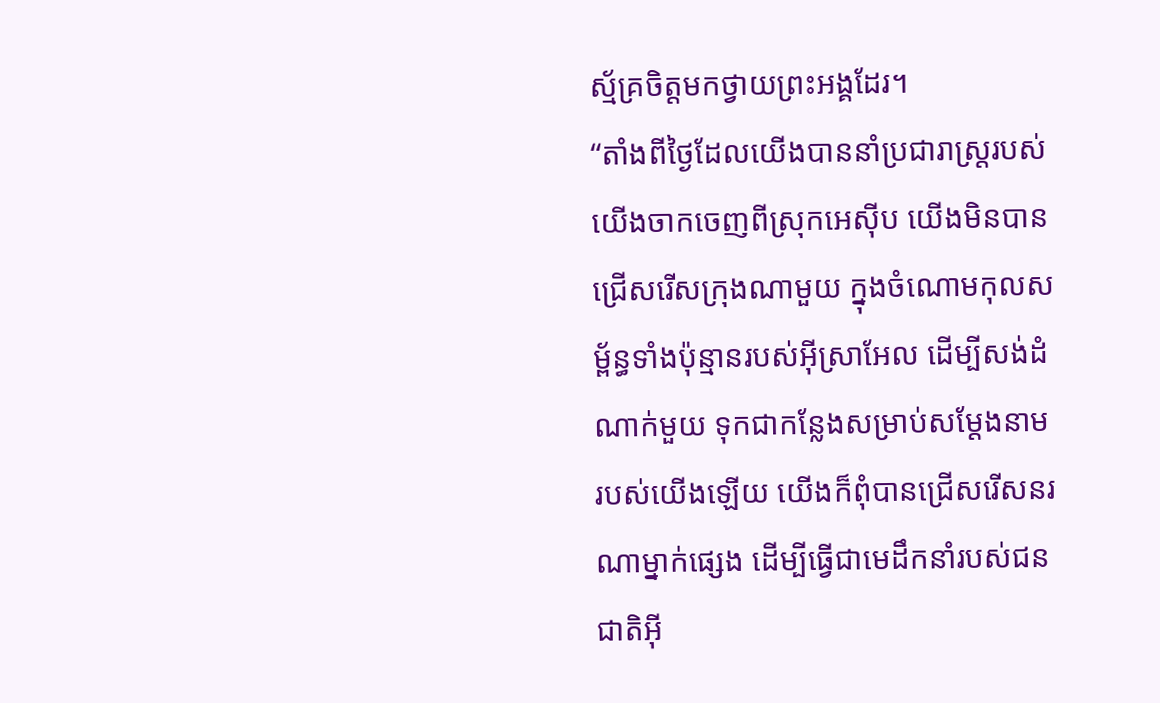ស្ម័គ្រចិត្តមកថ្វាយព្រះអង្គដែរ។
“តាំងពីថ្ងៃដែលយើងបាននាំប្រជារាស្ត្ររបស់យើងចាកចេញពីស្រុកអេស៊ីប យើងមិនបានជ្រើសរើសក្រុងណាមួយ ក្នុងចំណោមកុលសម្ព័ន្ធទាំងប៉ុន្មានរបស់អ៊ីស្រាអែល ដើម្បីសង់ដំណាក់មួយ ទុកជាកន្លែងសម្រាប់សម្តែងនាមរបស់យើងឡើយ យើងក៏ពុំបានជ្រើសរើសនរណាម្នាក់ផ្សេង ដើម្បីធ្វើជាមេដឹកនាំរបស់ជនជាតិអ៊ី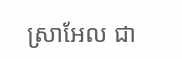ស្រាអែល ជា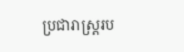ប្រជារាស្ត្ររប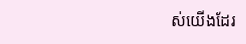ស់យើងដែរ